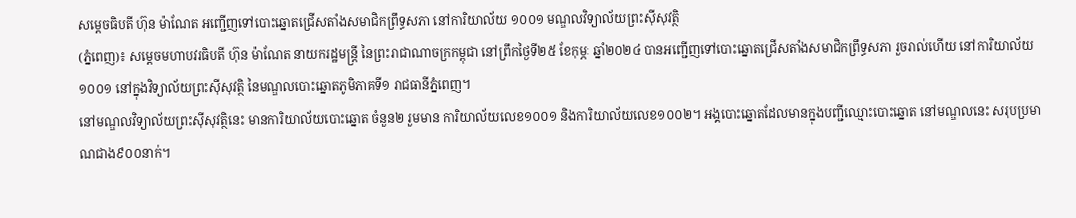សម្ដេចធិបតី ហ៊ុន ម៉ាណែត អញ្ជើញទៅបោះឆ្នោតជ្រើសតាំងសមាជិកព្រឹទ្ធសភា នៅការិយាល័យ ១០០១ មណ្ឌលវិទ្យាល័យព្រះស៊ីសុវត្ថិ
(ភ្នំពេញ)៖ សម្ដេចមហាបវរធិបតី ហ៊ុន ម៉ាណែត នាយករដ្ឋមន្ដ្រី នៃព្រះរាជាណាចក្រកម្ពុជា នៅព្រឹកថ្ងៃទី២៥ ខែកុម្ភៈ ឆ្នាំ២០២៤ បានអញ្ជើញទៅបោះឆ្នោតជ្រើសតាំងសមាជិកព្រឹទ្ធសភា រួចរាល់ហើយ នៅការិយាល័យ ១០០១ នៅក្នុងវិទ្យាល័យព្រះស៊ីសុវត្ថិ នៃមណ្ឌលបោះឆ្នោតភូមិភាគទី១ រាជធានីភ្នំពេញ។
នៅមណ្ឌលវិទ្យាល័យព្រះស៊ីសុវត្ថិនេះ មានការិយាល័យបោះឆ្នោត ចំនួន២ រួមមាន ការិយាល័យលេខ១០០១ និងការិយាល័យលេខ១០០២។ អង្គបោះឆ្នោតដែលមានក្នុងបញ្ជីឈ្មោះបោះឆ្នោត នៅមណ្ឌលនេះ សរុបប្រមាណជាង៩០០នាក់។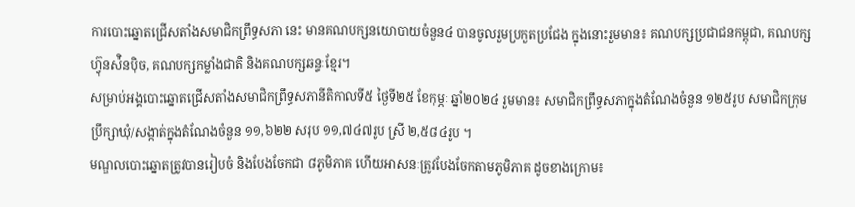ការបោះឆ្នោតជ្រើសតាំងសមាជិកព្រឹទ្ធសភា នេះ មានគណបក្សនយោបាយចំនួន៤ បានចូលរួមប្រកួតប្រជែង ក្នុងនោះរួមមាន៖ គណបក្សប្រជាជនកម្ពុជា, គណបក្សហ្វ៊ុនស៉ិនប៉ិច, គណបក្សកម្លាំងជាតិ និងគណបក្សឆន្ទៈខ្មែរ។
សម្រាប់អង្គបោះឆ្នោតជ្រើសតាំងសមាជិកព្រឹទ្ធសភានីតិកាលទី៥ ថ្ងៃទី២៥ ខែកុម្ភៈ ឆ្នាំ២០២៤ រួមមាន៖ សមាជិកព្រឹទ្ធសភាក្នុងតំណែងចំនួន ១២៥រូប សមាជិកក្រុមប្រឹក្សាឃុំ/សង្កាត់ក្នុងតំណែងចំនួន ១១,៦២២ សរុប ១១,៧៤៧រូប ស្រី ២,៥៨៤រូប ។
មណ្ឌលបោះឆ្នោតត្រូវបានរៀបចំ និងបែងចែកជា ៨ភូមិភាគ ហើយអាសនៈត្រូវបែងចែកតាមភូមិភាគ ដូចខាងក្រោម៖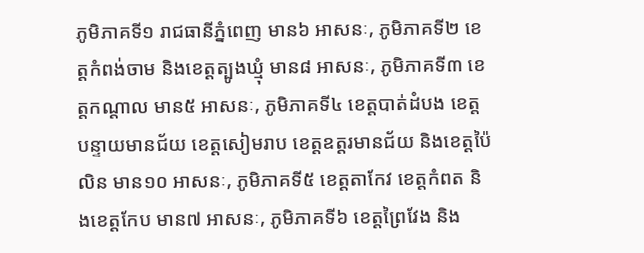ភូមិភាគទី១ រាជធានីភ្នំពេញ មាន៦ អាសនៈ, ភូមិភាគទី២ ខេត្តកំពង់ចាម និងខេត្តត្បូងឃ្មុំ មាន៨ អាសនៈ, ភូមិភាគទី៣ ខេត្តកណ្ដាល មាន៥ អាសនៈ, ភូមិភាគទី៤ ខេត្តបាត់ដំបង ខេត្តបន្ទាយមានជ័យ ខេត្តសៀមរាប ខេត្តឧត្តរមានជ័យ និងខេត្តប៉ៃលិន មាន១០ អាសនៈ, ភូមិភាគទី៥ ខេត្តតាកែវ ខេត្តកំពត និងខេត្តកែប មាន៧ អាសនៈ, ភូមិភាគទី៦ ខេត្តព្រៃវែង និង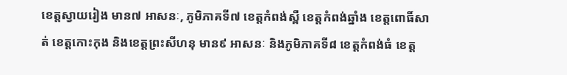ខេត្តស្វាយរៀង មាន៧ អាសនៈ, ភូមិភាគទី៧ ខេត្តកំពង់ស្ពឺ ខេត្តកំពង់ឆ្នាំង ខេត្តពោធិ៍សាត់ ខេត្តកោះកុង និងខេត្តព្រះសីហនុ មាន៩ អាសនៈ និងភូមិភាគទី៨ ខេត្តកំពង់ធំ ខេត្ត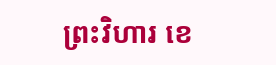ព្រះវិហារ ខេ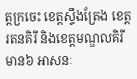ត្តក្រចេះ ខេត្តស្ទឹងត្រែង ខេត្តរតនគិរី និងខេត្តមណ្ឌលគិរី មាន៦ អាសនៈ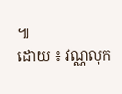៕
ដោយ ៖ វណ្ណលុក